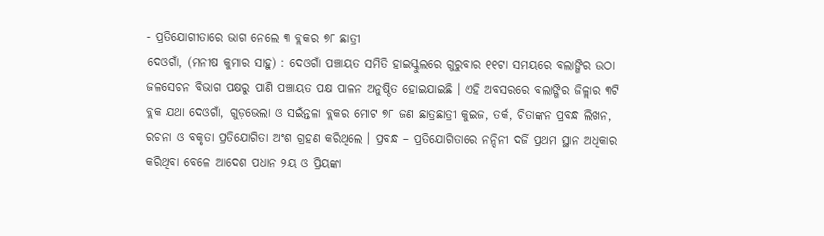- ପ୍ରତିଯୋଗୀତାରେ ଭାଗ ନେଲେ ୩ ବ୍ଲକର ୭୮ ଛାତ୍ରୀ
ଦେଓଗାଁ, (ମନୀଷ କୁମାର ସାହୁ) : ଦେଓଗାଁ ପଞ୍ଚାୟତ ସମିତି ହାଇସ୍କୁଲରେ ଗୁରୁବାର ୧୧ଟା ସମୟରେ ବଲାଙ୍ଗିର ଉଠା ଜଳସେଚନ ବିଭାଗ ପକ୍ଷରୁ ପାଣି ପଞ୍ଚାୟତ ପକ୍ଷ ପାଳନ ଅନୁଷ୍ଠିତ ହୋଇଯାଇଛି । ଏହି ଅବସରରେ ବଲାଙ୍ଗିର ଜିଳ୍ଲାର ୩ଟି ବ୍ଲକ ଯଥା ଦେଓଗାଁ, ଗୁଡ଼ଭେଲା ଓ ସଇଁନ୍ତଳା ବ୍ଲକର ମୋଟ ୭୮ ଜଣ ଛାତ୍ରଛାତ୍ରୀ କୁଇଜ, ତର୍କ, ଚିତାଙ୍କନ ପ୍ରବନ୍ଧ ଲିଖନ, ରଚନା ଓ ବକୃତା ପ୍ରତିଯୋଗିତା ଅଂଶ ଗ୍ରହଣ କରିଥିଲେ । ପ୍ରବନ୍ଧ – ପ୍ରତିଯୋଗିତାରେ ନନ୍ଦିନୀ ଦର୍ଜି ପ୍ରଥମ ସ୍ଥାନ ଅଧିକାର କରିଥିବା ବେଳେ ଆଦେଶ ପଧାନ ୨ୟ ଓ ପ୍ରିୟଙ୍କା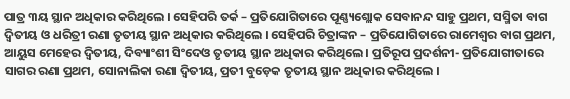ପାତ୍ର ୩ୟ ସ୍ଥାନ ଅଧିକାର କରିଥିଲେ । ସେହିପରି ତର୍କ – ପ୍ରତିଯୋଗିତାରେ ପୂଣ୍ଣ୍ୟଶ୍ଲୋକ ସେବାନନ୍ଦ ସାହୁ ପ୍ରଥମ, ସସ୍ମିତା ବାଗ ଦ୍ୱିତୀୟ ଓ ଧରିତ୍ରୀ ରଣା ତୃତୀୟ ସ୍ଥାନ ଅଧିକାର କରିଥିଲେ । ସେହିପରି ଚିତ୍ରାଙ୍କନ – ପ୍ରତିଯୋଗିତାରେ ରାମେଶ୍ୱର ବାଗ ପ୍ରଥମ, ଆୟୁସ ମେହେର ଦ୍ୱିତୀୟ, ଦିବ୍ୟାଂଶୀ ସିଂଦେଓ ତୃତୀୟ ସ୍ଥାନ ଅଧିକାର କରିଥିଲେ । ପ୍ରତିରୂପ ପ୍ରଦର୍ଶନୀ- ପ୍ରତିଯୋଗୀତାରେ ସାଗର ରଣା ପ୍ରଥମ, ସୋନାଲିକା ରଣା ଦ୍ୱିତୀୟ, ପ୍ରତୀ ବୁଡ଼େକ ତୃତୀୟ ସ୍ଥାନ ଅଧିକାର କରିଥିଲେ ।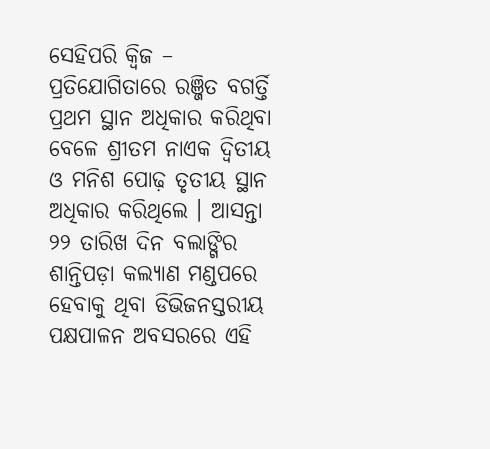ସେହିପରି କ୍ୱିଜ – ପ୍ରତିଯୋଗିତାରେ ରଞ୍ଜିତ ବଗର୍ତ୍ତି ପ୍ରଥମ ସ୍ଥାନ ଅଧିକାର କରିଥିବା ବେଳେ ଶ୍ରୀତମ ନାଏକ ଦ୍ୱିତୀୟ ଓ ମନିଶ ପୋଢ଼ ତୃତୀୟ ସ୍ଥାନ ଅଧିକାର କରିଥିଲେ । ଆସନ୍ତା ୨୨ ତାରିଖ ଦିନ ବଲାଙ୍ଗିର ଶାନ୍ତିପଡ଼ା କଲ୍ୟାଣ ମଣ୍ଡପରେ ହେବାକୁ ଥିବା ଡିଭିଜନସ୍ତରୀୟ ପକ୍ଷପାଳନ ଅବସରରେ ଏହି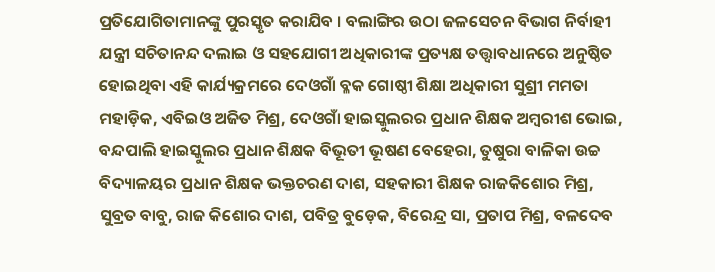ପ୍ରତିଯୋଗିତାମାନଙ୍କୁ ପୁରସ୍କୃତ କରାଯିବ । ବଲାଙ୍ଗିର ଉଠା ଜଳସେଚନ ବିଭାଗ ନିର୍ବାହୀ ଯନ୍ତ୍ରୀ ସଚିତାନନ୍ଦ ଦଲାଇ ଓ ସହଯୋଗୀ ଅଧିକାରୀଙ୍କ ପ୍ରତ୍ୟକ୍ଷ ତତ୍ତ୍ୱାବଧାନରେ ଅନୁଷ୍ଠିତ ହୋଇଥିବା ଏହି କାର୍ଯ୍ୟକ୍ରମରେ ଦେଓଗାଁ ବ୍ଳକ ଗୋଷ୍ଠୀ ଶିକ୍ଷା ଅଧିକାରୀ ସୁଶ୍ରୀ ମମତା ମହାଡ଼ିକ, ଏବିଇଓ ଅଜିତ ମିଶ୍ର, ଦେଓଗାଁ ହାଇସ୍କୁଲରର ପ୍ରଧାନ ଶିକ୍ଷକ ଅମ୍ବରୀଶ ଭୋଇ, ବନ୍ଦପାଲି ହାଇସ୍କୁଲର ପ୍ରଧାନ ଶିକ୍ଷକ ବିଭୂତୀ ଭୂଷଣ ବେହେରା, ତୁଷୁରା ବାଳିକା ଉଚ୍ଚ ବିଦ୍ୟାଳୟର ପ୍ରଧାନ ଶିକ୍ଷକ ଭକ୍ତଚରଣ ଦାଶ, ସହକାରୀ ଶିକ୍ଷକ ରାଜକିଶୋର ମିଶ୍ର, ସୁବ୍ରତ ବାବୁ, ରାଜ କିଶୋର ଦାଶ, ପବିତ୍ର ବୁଡ଼େକ, ବିରେନ୍ଦ୍ର ସା, ପ୍ରତାପ ମିଶ୍ର, ବଳଦେବ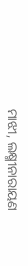ମାଝୀ, ଲକ୍ଷ୍ମୀନାରାୟଣ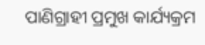ପାଣିଗ୍ରାହୀ ପ୍ରମୁଖ କାର୍ଯ୍ୟକ୍ରମ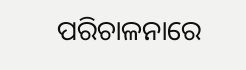ପରିଚାଳନାରେ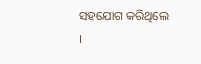ସହଯୋଗ କରିଥିଲେ ।